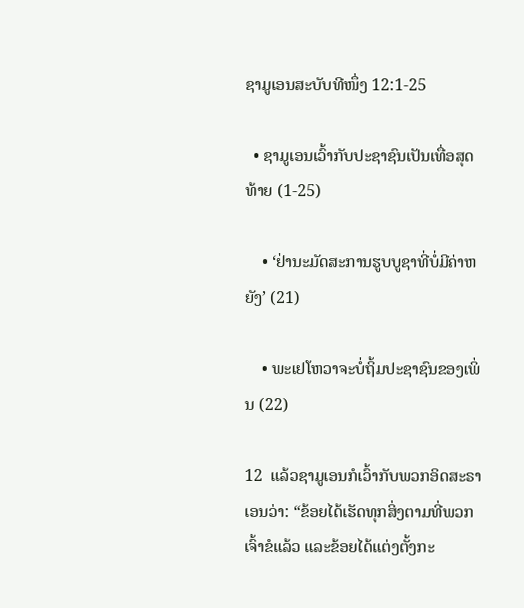ຊາມູເອນສະບັບທີໜຶ່ງ 12:1-25

  • ຊາມູເອນເວົ້າກັບປະຊາຊົນເປັນເທື່ອສຸດທ້າຍ (1-25)

    • ‘ຢ່ານະມັດສະການຮູບບູຊາທີ່ບໍ່ມີຄ່າຫຍັງ’ (21)

    • ພະເຢໂຫວາຈະບໍ່ຖິ້ມປະຊາຊົນຂອງເພິ່ນ (22)

12  ແລ້ວຊາມູເອນກໍເວົ້າກັບພວກອິດສະຣາເອນວ່າ: “ຂ້ອຍໄດ້ເຮັດທຸກສິ່ງຕາມທີ່ພວກເຈົ້າຂໍແລ້ວ ແລະຂ້ອຍໄດ້ແຕ່ງຕັ້ງກະ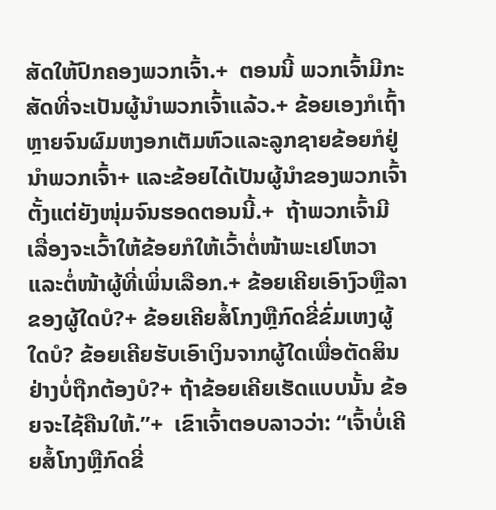ສັດໃຫ້ປົກຄອງພວກເຈົ້າ.+  ຕອນນີ້ ພວກເຈົ້າມີກະສັດທີ່ຈະເປັນຜູ້ນຳພວກເຈົ້າແລ້ວ.+ ຂ້ອຍເອງກໍເຖົ້າຫຼາຍຈົນຜົມຫງອກເຕັມຫົວແລະລູກຊາຍຂ້ອຍກໍຢູ່ນຳພວກເຈົ້າ+ ແລະຂ້ອຍໄດ້ເປັນຜູ້ນຳຂອງພວກເຈົ້າຕັ້ງແຕ່ຍັງໜຸ່ມຈົນຮອດຕອນນີ້.+  ຖ້າພວກເຈົ້າມີເລື່ອງຈະເວົ້າໃຫ້ຂ້ອຍກໍໃຫ້ເວົ້າຕໍ່ໜ້າພະເຢໂຫວາແລະຕໍ່ໜ້າຜູ້ທີ່ເພິ່ນເລືອກ.+ ຂ້ອຍເຄີຍເອົາງົວຫຼືລາຂອງຜູ້ໃດບໍ?+ ຂ້ອຍເຄີຍສໍ້ໂກງຫຼືກົດຂີ່ຂົ່ມເຫງຜູ້ໃດບໍ? ຂ້ອຍເຄີຍຮັບເອົາເງິນຈາກຜູ້ໃດເພື່ອຕັດສິນຢ່າງບໍ່ຖືກຕ້ອງບໍ?+ ຖ້າຂ້ອຍເຄີຍເຮັດແບບນັ້ນ ຂ້ອຍຈະໄຊ້ຄືນໃຫ້.”+  ເຂົາເຈົ້າຕອບລາວວ່າ: “ເຈົ້າບໍ່ເຄີຍສໍ້ໂກງຫຼືກົດຂີ່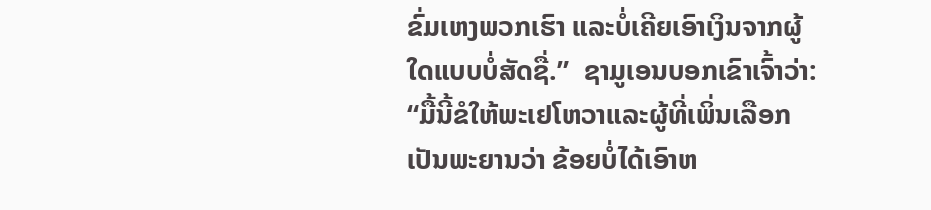ຂົ່ມເຫງພວກເຮົາ ແລະບໍ່ເຄີຍເອົາເງິນຈາກຜູ້ໃດແບບບໍ່ສັດຊື່.”  ຊາມູເອນບອກເຂົາເຈົ້າວ່າ: “ມື້ນີ້ຂໍໃຫ້ພະເຢໂຫວາແລະຜູ້ທີ່ເພິ່ນເລືອກເປັນພະຍານວ່າ ຂ້ອຍບໍ່ໄດ້ເອົາຫ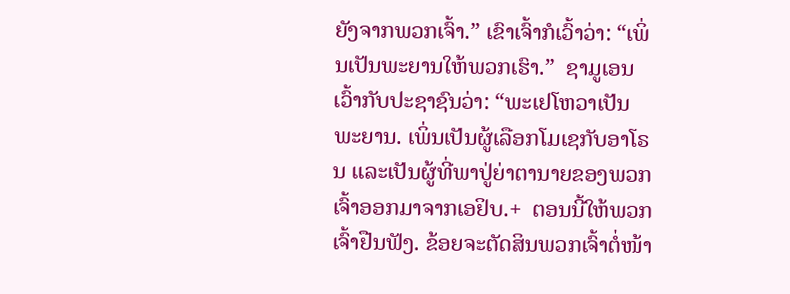ຍັງຈາກພວກເຈົ້າ.” ເຂົາເຈົ້າກໍເວົ້າວ່າ: “ເພິ່ນເປັນພະຍານໃຫ້ພວກເຮົາ.”  ຊາມູເອນເວົ້າກັບປະຊາຊົນວ່າ: “ພະເຢໂຫວາເປັນພະຍານ. ເພິ່ນເປັນຜູ້ເລືອກໂມເຊກັບອາໂຣນ ແລະເປັນຜູ້ທີ່ພາປູ່ຍ່າຕານາຍຂອງພວກເຈົ້າອອກມາຈາກເອຢິບ.+  ຕອນນີ້ໃຫ້ພວກເຈົ້າຢືນຟັງ. ຂ້ອຍຈະຕັດສິນພວກເຈົ້າຕໍ່ໜ້າ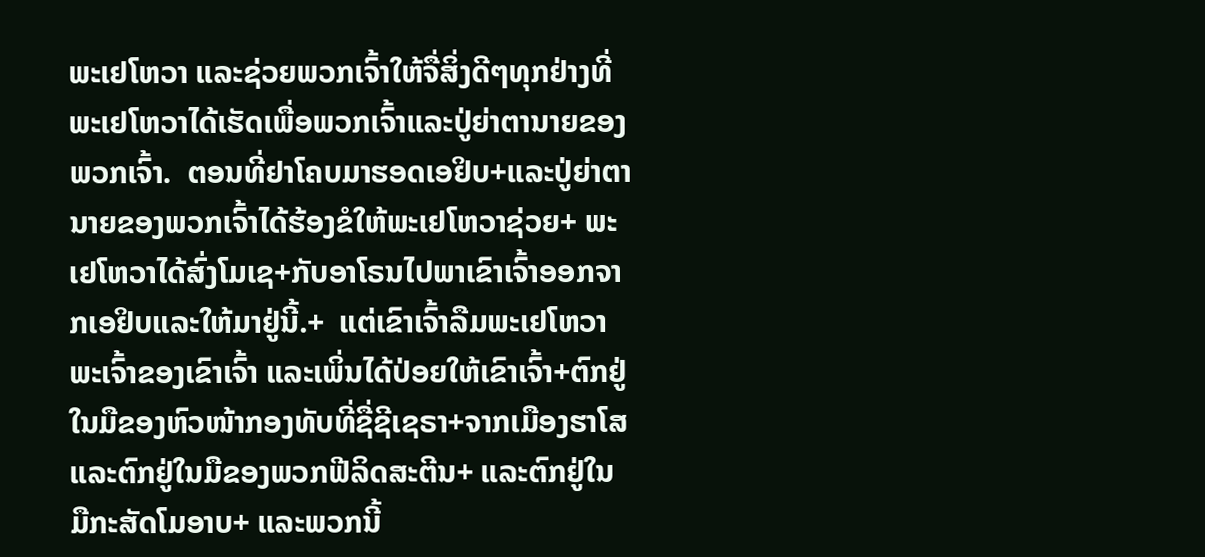ພະເຢໂຫວາ ແລະຊ່ວຍພວກເຈົ້າໃຫ້ຈື່ສິ່ງດີໆທຸກຢ່າງທີ່ພະເຢໂຫວາໄດ້ເຮັດເພື່ອພວກເຈົ້າແລະປູ່ຍ່າຕານາຍຂອງພວກເຈົ້າ.  ຕອນທີ່ຢາໂຄບມາຮອດເອຢິບ+ແລະປູ່ຍ່າຕານາຍຂອງພວກເຈົ້າໄດ້ຮ້ອງຂໍໃຫ້ພະເຢໂຫວາຊ່ວຍ+ ພະເຢໂຫວາໄດ້ສົ່ງໂມເຊ+ກັບອາໂຣນໄປພາເຂົາເຈົ້າອອກຈາກເອຢິບແລະໃຫ້ມາຢູ່ນີ້.+  ແຕ່ເຂົາເຈົ້າລືມພະເຢໂຫວາພະເຈົ້າຂອງເຂົາເຈົ້າ ແລະເພິ່ນໄດ້ປ່ອຍໃຫ້ເຂົາເຈົ້າ+ຕົກຢູ່ໃນມືຂອງຫົວໜ້າກອງທັບທີ່ຊື່ຊີເຊຣາ+ຈາກເມືອງຮາໂສ ແລະຕົກຢູ່ໃນມືຂອງພວກຟີລິດສະຕີນ+ ແລະຕົກຢູ່ໃນມືກະສັດໂມອາບ+ ແລະພວກນີ້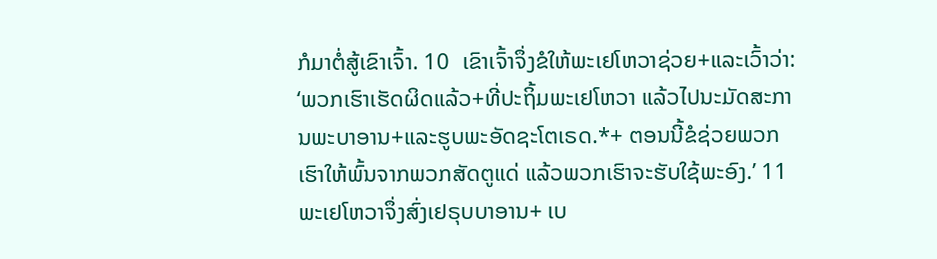ກໍມາຕໍ່ສູ້ເຂົາເຈົ້າ. 10  ເຂົາເຈົ້າຈຶ່ງຂໍໃຫ້ພະເຢໂຫວາຊ່ວຍ+ແລະເວົ້າວ່າ: ‘ພວກເຮົາເຮັດຜິດແລ້ວ+ທີ່ປະຖິ້ມພະເຢໂຫວາ ແລ້ວໄປນະມັດສະການພະບາອານ+ແລະຮູບພະອັດຊະໂຕເຣດ.*+ ຕອນນີ້ຂໍຊ່ວຍພວກເຮົາໃຫ້ພົ້ນຈາກພວກສັດຕູແດ່ ແລ້ວພວກເຮົາຈະຮັບໃຊ້ພະອົງ.’ 11  ພະເຢໂຫວາຈຶ່ງສົ່ງເຢຣຸບບາອານ+ ເບ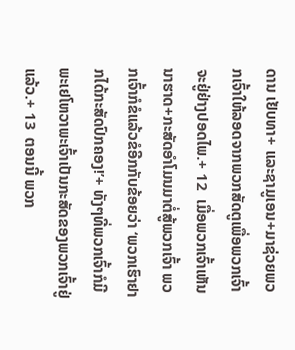ດານ ເຢັບທາ+ ແລະຊາມູເອນ+ມາຊ່ວຍພວກເຈົ້າໃຫ້ລອດຈາກພວກສັດຕູເພື່ອພວກເຈົ້າຈະຢູ່ຢ່າງປອດໄພ.+ 12  ເມື່ອພວກເຈົ້າເຫັນນາຮາດ+ກະສັດອຳໂມນມາຕໍ່ສູ້ພວກເຈົ້າ ພວກເຈົ້າກໍຂໍແລ້ວຂໍອີກກັບຂ້ອຍວ່າ ‘ພວກເຮົາຢາກໄດ້ກະສັດປົກຄອງ!’+ ທັງໆທີ່ພວກເຈົ້າກໍມີພະເຢໂຫວາພະເຈົ້າເປັນກະສັດຂອງພວກເຈົ້າຢູ່ແລ້ວ.+ 13  ຕອນນີ້ ພວກ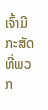ເຈົ້າມີກະສັດທີ່ພວກ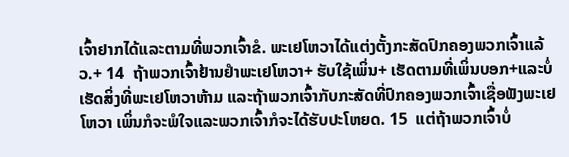ເຈົ້າຢາກໄດ້ແລະຕາມທີ່ພວກເຈົ້າຂໍ. ພະເຢໂຫວາໄດ້ແຕ່ງຕັ້ງກະສັດປົກຄອງພວກເຈົ້າແລ້ວ.+ 14  ຖ້າພວກເຈົ້າຢ້ານຢຳພະເຢໂຫວາ+ ຮັບໃຊ້ເພິ່ນ+ ເຮັດຕາມທີ່ເພິ່ນບອກ+ແລະບໍ່ເຮັດສິ່ງທີ່ພະເຢໂຫວາຫ້າມ ແລະຖ້າພວກເຈົ້າກັບກະສັດທີ່ປົກຄອງພວກເຈົ້າເຊື່ອຟັງພະເຢໂຫວາ ເພິ່ນກໍຈະພໍໃຈແລະພວກເຈົ້າກໍຈະໄດ້ຮັບປະໂຫຍດ. 15  ແຕ່ຖ້າພວກເຈົ້າບໍ່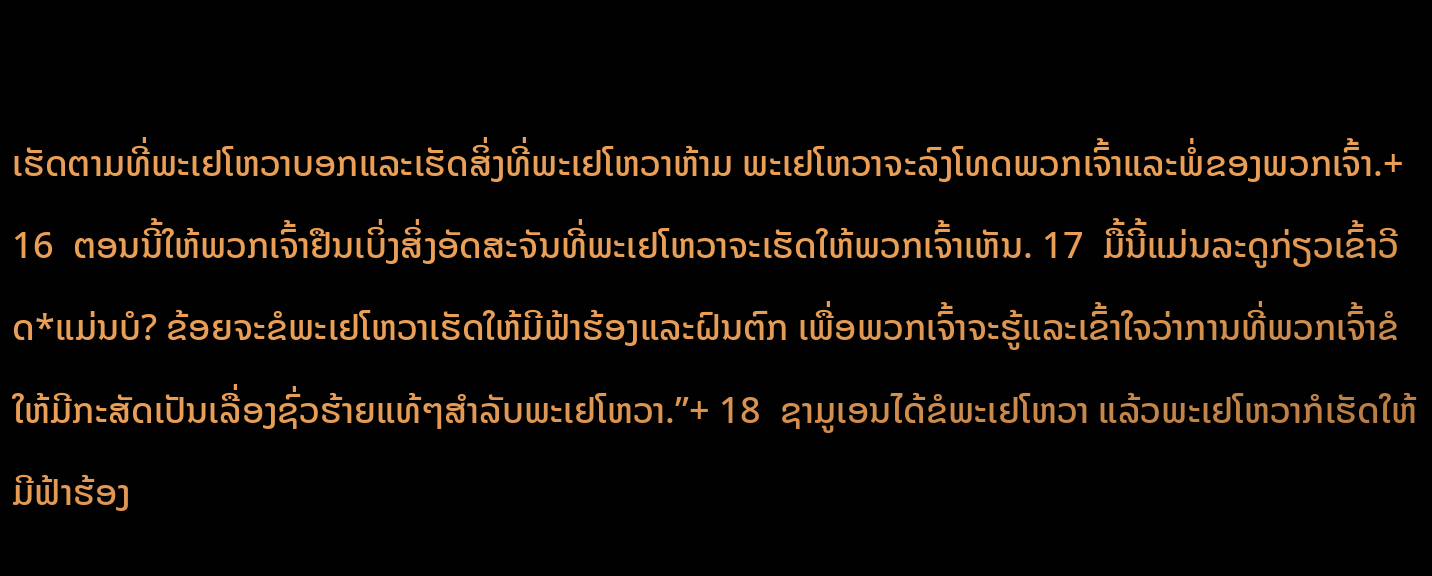ເຮັດຕາມທີ່ພະເຢໂຫວາບອກແລະເຮັດສິ່ງທີ່ພະເຢໂຫວາຫ້າມ ພະເຢໂຫວາຈະລົງໂທດພວກເຈົ້າແລະພໍ່ຂອງພວກເຈົ້າ.+ 16  ຕອນນີ້ໃຫ້ພວກເຈົ້າຢືນເບິ່ງສິ່ງອັດສະຈັນທີ່ພະເຢໂຫວາຈະເຮັດໃຫ້ພວກເຈົ້າເຫັນ. 17  ມື້ນີ້ແມ່ນລະດູກ່ຽວເຂົ້າວີດ*ແມ່ນບໍ? ຂ້ອຍຈະຂໍພະເຢໂຫວາເຮັດໃຫ້ມີຟ້າຮ້ອງແລະຝົນຕົກ ເພື່ອພວກເຈົ້າຈະຮູ້ແລະເຂົ້າໃຈວ່າການທີ່ພວກເຈົ້າຂໍໃຫ້ມີກະສັດເປັນເລື່ອງຊົ່ວຮ້າຍແທ້ໆສຳລັບພະເຢໂຫວາ.”+ 18  ຊາມູເອນໄດ້ຂໍພະເຢໂຫວາ ແລ້ວພະເຢໂຫວາກໍເຮັດໃຫ້ມີຟ້າຮ້ອງ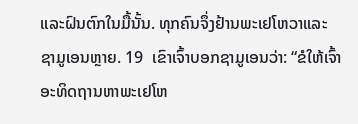ແລະຝົນຕົກໃນມື້ນັ້ນ. ທຸກຄົນຈຶ່ງຢ້ານພະເຢໂຫວາແລະຊາມູເອນຫຼາຍ. 19  ເຂົາເຈົ້າບອກຊາມູເອນວ່າ: “ຂໍໃຫ້ເຈົ້າອະທິດຖານຫາພະເຢໂຫ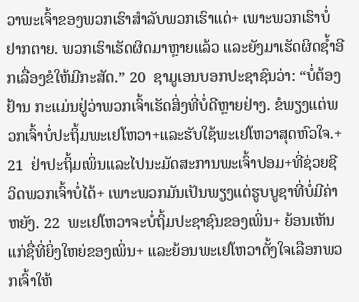ວາພະເຈົ້າຂອງພວກເຮົາສຳລັບພວກເຮົາແດ່+ ເພາະພວກເຮົາບໍ່ຢາກຕາຍ. ພວກເຮົາເຮັດຜິດມາຫຼາຍແລ້ວ ແລະຍັງມາເຮັດຜິດຊ້ຳອີກເລື່ອງຂໍໃຫ້ມີກະສັດ.” 20  ຊາມູເອນບອກປະຊາຊົນວ່າ: “ບໍ່ຕ້ອງຢ້ານ ກະແມ່ນຢູ່ວ່າພວກເຈົ້າເຮັດສິ່ງທີ່ບໍ່ດີຫຼາຍຢ່າງ. ຂໍພຽງແຕ່ພວກເຈົ້າບໍ່ປະຖິ້ມພະເຢໂຫວາ+ແລະຮັບໃຊ້ພະເຢໂຫວາສຸດຫົວໃຈ.+ 21  ຢ່າປະຖິ້ມເພິ່ນແລະໄປນະມັດສະການພະເຈົ້າປອມ+ທີ່ຊ່ວຍຊີວິດພວກເຈົ້າບໍ່ໄດ້+ ເພາະພວກມັນເປັນພຽງແຕ່ຮູບບູຊາທີ່ບໍ່ມີຄ່າຫຍັງ. 22  ພະເຢໂຫວາຈະບໍ່ຖິ້ມປະຊາຊົນຂອງເພິ່ນ+ ຍ້ອນເຫັນແກ່ຊື່ທີ່ຍິ່ງໃຫຍ່ຂອງເພິ່ນ+ ແລະຍ້ອນພະເຢໂຫວາຕັ້ງໃຈເລືອກພວກເຈົ້າໃຫ້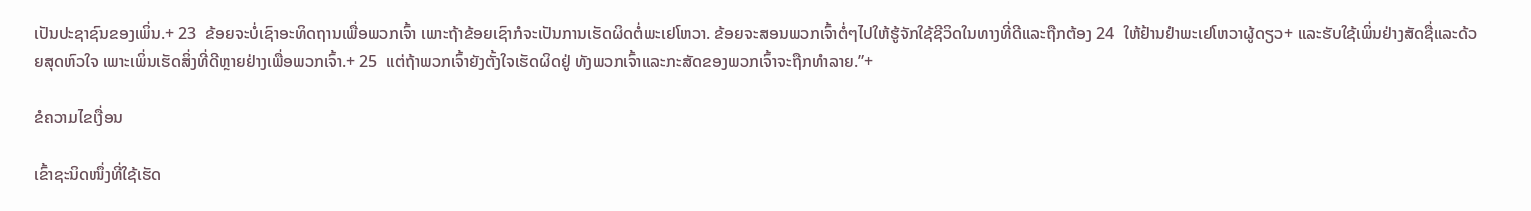ເປັນປະຊາຊົນຂອງເພິ່ນ.+ 23  ຂ້ອຍຈະບໍ່ເຊົາອະທິດຖານເພື່ອພວກເຈົ້າ ເພາະຖ້າຂ້ອຍເຊົາກໍຈະເປັນການເຮັດຜິດຕໍ່ພະເຢໂຫວາ. ຂ້ອຍຈະສອນພວກເຈົ້າຕໍ່ໆໄປໃຫ້ຮູ້ຈັກໃຊ້ຊີວິດໃນທາງທີ່ດີແລະຖືກຕ້ອງ 24  ໃຫ້ຢ້ານຢຳພະເຢໂຫວາຜູ້ດຽວ+ ແລະຮັບໃຊ້ເພິ່ນຢ່າງສັດຊື່ແລະດ້ວຍສຸດຫົວໃຈ ເພາະເພິ່ນເຮັດສິ່ງທີ່ດີຫຼາຍຢ່າງເພື່ອພວກເຈົ້າ.+ 25  ແຕ່ຖ້າພວກເຈົ້າຍັງຕັ້ງໃຈເຮັດຜິດຢູ່ ທັງພວກເຈົ້າແລະກະສັດຂອງພວກເຈົ້າຈະຖືກທຳລາຍ.”+

ຂໍຄວາມໄຂເງື່ອນ

ເຂົ້າຊະນິດໜຶ່ງທີ່ໃຊ້ເຮັດ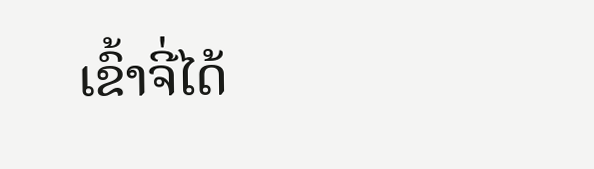ເຂົ້າຈີ່ໄດ້